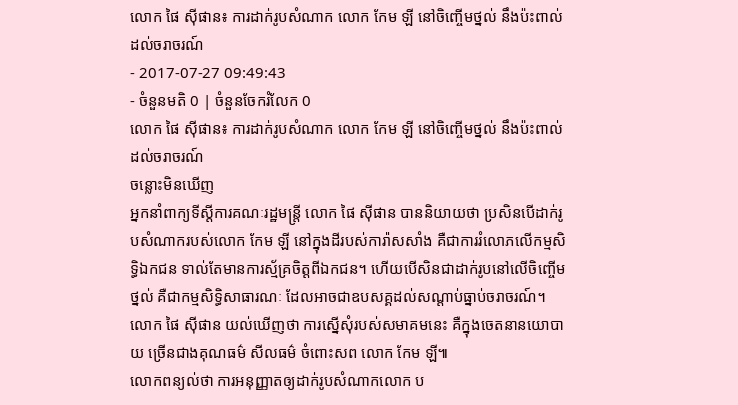លោក ផៃ ស៊ីផាន៖ ការដាក់រូបសំណាក លោក កែម ឡី នៅចិញ្ចើមថ្នល់ នឹងប៉ះពាល់ដល់ចរាចរណ៍
- 2017-07-27 09:49:43
- ចំនួនមតិ 0 | ចំនួនចែករំលែក 0
លោក ផៃ ស៊ីផាន៖ ការដាក់រូបសំណាក លោក កែម ឡី នៅចិញ្ចើមថ្នល់ នឹងប៉ះពាល់ដល់ចរាចរណ៍
ចន្លោះមិនឃើញ
អ្នកនាំពាក្យទីស្តីការគណៈរដ្ឋមន្រ្តី លោក ផៃ ស៊ីផាន បាននិយាយថា ប្រសិនបើដាក់រូបសំណាករបស់លោក កែម ឡី នៅក្នុងដីរបស់ការ៉ាសសាំង គឺជាការរំលោភលើកម្មសិទ្ធិឯកជន ទាល់តែមានការស្ម័គ្រចិត្តពីឯកជន។ ហើយបើសិនជាដាក់រូបនៅលើចិញ្ចើមថ្នល់ គឺជាកម្មសិទ្ធិសាធារណៈ ដែលអាចជាឧបសគ្គដល់សណ្តាប់ធ្នាប់ចរាចរណ៍។
លោក ផៃ ស៊ីផាន យល់ឃើញថា ការស្នើសុំរបស់សមាគមនេះ គឺក្នុងចេតនានយោបាយ ច្រើនជាងគុណធម៌ សីលធម៌ ចំពោះសព លោក កែម ឡី៕
លោកពន្យល់ថា ការអនុញ្ញាតឲ្យដាក់រូបសំណាកលោក ប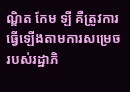ណ្ឌិត កែម ឡី គឺត្រូវការធ្វើឡើងតាមការសម្រេចរបស់រដ្ឋាភិ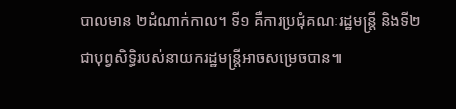បាលមាន ២ដំណាក់កាល។ ទី១ គឺការប្រជុំគណៈរដ្ឋមន្រ្តី និងទី២ ជាបុព្វសិទ្ធិរបស់នាយករដ្ឋមន្រ្តីអាចសម្រេចបាន៕